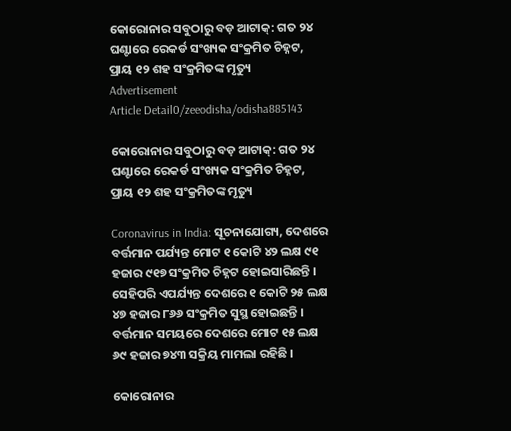କୋରୋନାର ସବୁଠାରୁ ବଡ଼ ଆଟାକ୍: ଗତ ୨୪ ଘଣ୍ଟାରେ ରେକର୍ଡ ସଂଖ୍ୟକ ସଂକ୍ରମିତ ଚିହ୍ନଟ, ପ୍ରାୟ ୧୨ ଶହ ସଂକ୍ରମିତଙ୍କ ମୃତ୍ୟୁ
Advertisement
Article Detail0/zeeodisha/odisha885143

କୋରୋନାର ସବୁଠାରୁ ବଡ଼ ଆଟାକ୍: ଗତ ୨୪ ଘଣ୍ଟାରେ ରେକର୍ଡ ସଂଖ୍ୟକ ସଂକ୍ରମିତ ଚିହ୍ନଟ, ପ୍ରାୟ ୧୨ ଶହ ସଂକ୍ରମିତଙ୍କ ମୃତ୍ୟୁ

Coronavirus in India: ସୂଚନାଯୋଗ୍ୟ, ଦେଶରେ ବର୍ତ୍ତମାନ ପର୍ଯ୍ୟନ୍ତ ମୋଟ ୧ କୋଟି ୪୨ ଲକ୍ଷ ୯୧ ହଜାର ୯୧୭ ସଂକ୍ରମିତ ଚିହ୍ନଟ ହୋଇସାରିଛନ୍ତି । ସେହିପରି ଏପର୍ଯ୍ୟନ୍ତ ଦେଶରେ ୧ କୋଟି ୨୫ ଲକ୍ଷ ୪୭ ହଜାର ୮୬୬ ସଂକ୍ରମିତ ସୁସ୍ଥ ହୋଇଛନ୍ତି । ବର୍ତ୍ତମାନ ସମୟରେ ଦେଶରେ ମୋଟ ୧୫ ଲକ୍ଷ ୬୯ ହଜାର ୭୪୩ ସକ୍ରିୟ ମାମଲା ରହିଛି ।

କୋରୋନାର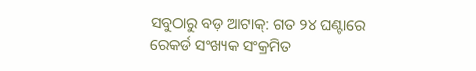ସବୁଠାରୁ ବଡ଼ ଆଟାକ୍: ଗତ ୨୪ ଘଣ୍ଟାରେ ରେକର୍ଡ ସଂଖ୍ୟକ ସଂକ୍ରମିତ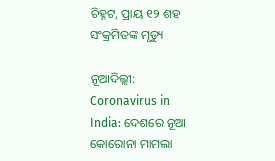ଚିହ୍ନଟ, ପ୍ରାୟ ୧୨ ଶହ ସଂକ୍ରମିତଙ୍କ ମୃତ୍ୟୁ

ନୂଆଦିଲ୍ଲୀ: Coronavirus in India: ଦେଶରେ ନୂଆ କୋରୋନା ମାମଲା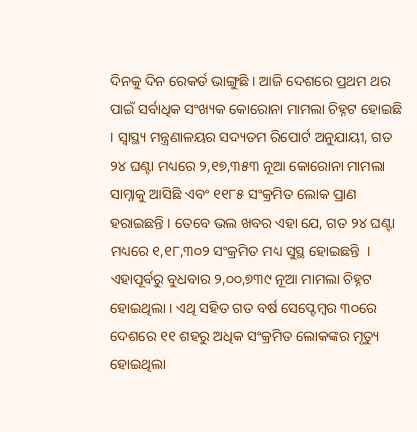ଦିନକୁ ଦିନ ରେକର୍ଡ ଭାଙ୍ଗୁଛି । ଆଜି ଦେଶରେ ପ୍ରଥମ ଥର ପାଇଁ ସର୍ବାଧିକ ସଂଖ୍ୟକ କୋରୋନା ମାମଲା ଚିହ୍ନଟ ହୋଇଛି । ସ୍ୱାସ୍ଥ୍ୟ ମନ୍ତ୍ରଣାଳୟର ସଦ୍ୟତମ ରିପୋର୍ଟ ଅନୁଯାୟୀ, ଗତ ୨୪ ଘଣ୍ଟା ମଧ୍ୟରେ ୨,୧୭,୩୫୩ ନୂଆ କୋରୋନା ମାମଲା ସାମ୍ନାକୁ ଆସିଛି ଏବଂ ୧୧୮୫ ସଂକ୍ରମିତ ଲୋକ ପ୍ରାଣ ହରାଇଛନ୍ତି । ତେବେ ଭଲ ଖବର ଏହା ଯେ, ଗତ ୨୪ ଘଣ୍ଟା ମଧ୍ୟରେ ୧,୧୮,୩୦୨ ସଂକ୍ରମିତ ମଧ୍ୟ ସୁସ୍ଥ ହୋଇଛନ୍ତି  । ଏହାପୂର୍ବରୁ ବୁଧବାର ୨,୦୦,୭୩୯ ନୂଆ ମାମଲା ଚିହ୍ନଟ ହୋଇଥିଲା । ଏଥି ସହିତ ଗତ ବର୍ଷ ସେପ୍ଟେମ୍ବର ୩୦ରେ ଦେଶରେ ୧୧ ଶହରୁ ଅଧିକ ସଂକ୍ରମିତ ଲୋକଙ୍କର ମୃତ୍ୟୁ ହୋଇଥିଲା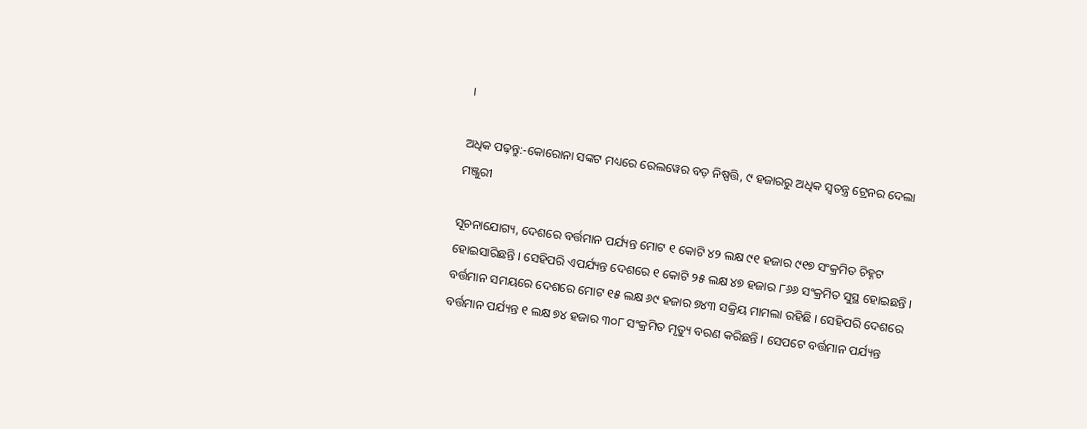।

ଅଧିକ ପଢ଼ନ୍ତୁ:-କୋରୋନା ସଙ୍କଟ ମଧ୍ୟରେ ରେଲୱେର ବଡ଼ ନିଷ୍ପତ୍ତି, ୯ ହଜାରରୁ ଅଧିକ ସ୍ୱତନ୍ତ୍ର ଟ୍ରେନର ଦେଲା ମଞ୍ଜୁରୀ

ସୂଚନାଯୋଗ୍ୟ, ଦେଶରେ ବର୍ତ୍ତମାନ ପର୍ଯ୍ୟନ୍ତ ମୋଟ ୧ କୋଟି ୪୨ ଲକ୍ଷ ୯୧ ହଜାର ୯୧୭ ସଂକ୍ରମିତ ଚିହ୍ନଟ ହୋଇସାରିଛନ୍ତି । ସେହିପରି ଏପର୍ଯ୍ୟନ୍ତ ଦେଶରେ ୧ କୋଟି ୨୫ ଲକ୍ଷ ୪୭ ହଜାର ୮୬୬ ସଂକ୍ରମିତ ସୁସ୍ଥ ହୋଇଛନ୍ତି । ବର୍ତ୍ତମାନ ସମୟରେ ଦେଶରେ ମୋଟ ୧୫ ଲକ୍ଷ ୬୯ ହଜାର ୭୪୩ ସକ୍ରିୟ ମାମଲା ରହିଛି । ସେହିପରି ଦେଶରେ ବର୍ତ୍ତମାନ ପର୍ଯ୍ୟନ୍ତ ୧ ଲକ୍ଷ ୭୪ ହଜାର ୩୦୮ ସଂକ୍ରମିତ ମୃତ୍ୟୁ ବରଣ କରିଛନ୍ତି । ସେପଟେ ବର୍ତ୍ତମାନ ପର୍ଯ୍ୟନ୍ତ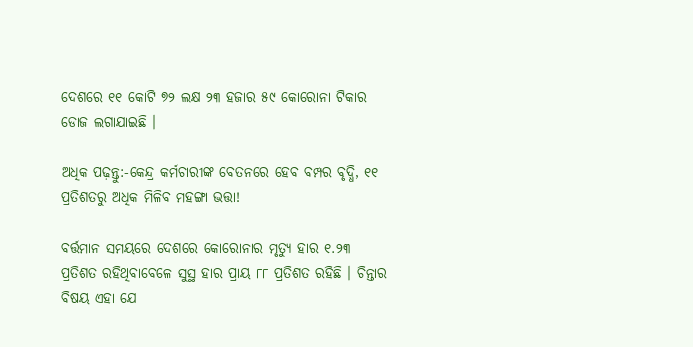ଦେଶରେ ୧୧ କୋଟି ୭୨ ଲକ୍ଷ ୨୩ ହଜାର ୫୯ କୋରୋନା ଟିକାର ଡୋଜ ଲଗାଯାଇଛି ।

ଅଧିକ ପଢ଼ନ୍ତୁ:-କେନ୍ଦ୍ର କର୍ମଚାରୀଙ୍କ ବେତନରେ ହେବ ବମ୍ପର ବୃଦ୍ଧି, ୧୧ ପ୍ରତିଶତରୁ ଅଧିକ ମିଳିବ ମହଙ୍ଗା ଭତ୍ତା!

ବର୍ତ୍ତମାନ ସମୟରେ ଦେଶରେ କୋରୋନାର ମୃତ୍ୟୁ ହାର ୧.୨୩ ପ୍ରତିଶତ ରହିଥିବାବେଳେ ସୁସ୍ଥ ହାର ପ୍ରାୟ ୮୮ ପ୍ରତିଶତ ରହିଛି । ଚିନ୍ତାର ବିଷୟ ଏହା ଯେ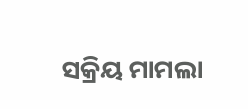ସକ୍ରିୟ ମାମଲା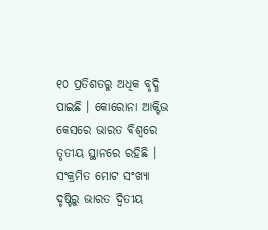୧୦ ପ୍ରତିଶତରୁ ଅଧିକ ବୃଦ୍ଧି ପାଇଛି । କୋରୋନା ଆକ୍ଟିଭ କେସରେ ଭାରତ ବିଶ୍ୱରେ ତୃତୀୟ ସ୍ଥାନରେ ରହିଛି । ସଂକ୍ରମିତ ମୋଟ ସଂଖ୍ୟା ଦୃଷ୍ଟିରୁ ଭାରତ ଦ୍ୱିତୀୟ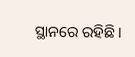ସ୍ଥାନରେ ରହିଛି ।